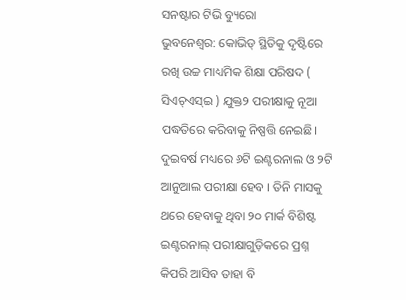ସନଷ୍ଟାର ଟିଭି ବ୍ୟୁରୋ
ଭୁବନେଶ୍ବର: କୋଭିଡ୍ ସ୍ଥିତିକୁ ଦୃଷ୍ଟିରେ ରଖି ଉଚ୍ଚ ମାଧ୍ୟମିକ ଶିକ୍ଷା ପରିଷଦ ( ସିଏଚ୍ଏସ୍ଇ ) ଯୁକ୍ତ୨ ପରୀକ୍ଷାକୁ ନୂଆ ପଦ୍ଧତିରେ କରିବାକୁ ନିଷ୍ପତ୍ତି ନେଇଛି। ଦୁଇବର୍ଷ ମଧ୍ୟରେ ୬ଟି ଇଣ୍ଟରନାଲ ଓ ୨ଟି ଆନୁଆଲ ପରୀକ୍ଷା ହେବ । ତିନି ମାସକୁ ଥରେ ହେବାକୁ ଥିବା ୨୦ ମାର୍କ ବିଶିଷ୍ଟ ଇଣ୍ଟରନାଲ୍ ପରୀକ୍ଷାଗୁଡ଼ିକରେ ପ୍ରଶ୍ନ କିପରି ଆସିବ ତାହା ବି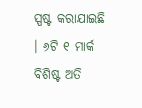ସ୍ପଷ୍ଟ କରାଯାଇଛି । ୬ଟି ୧ ମାର୍କ ବିଶିଷ୍ଟ ଅତି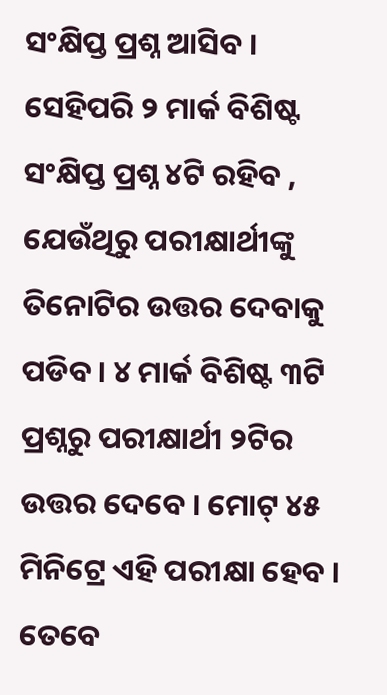ସଂକ୍ଷିପ୍ତ ପ୍ରଶ୍ନ ଆସିବ । ସେହିପରି ୨ ମାର୍କ ବିଶିଷ୍ଟ ସଂକ୍ଷିପ୍ତ ପ୍ରଶ୍ନ ୪ଟି ରହିବ , ଯେଉଁଥିରୁ ପରୀକ୍ଷାର୍ଥୀଙ୍କୁ ତିନୋଟିର ଉତ୍ତର ଦେବାକୁ ପଡିବ । ୪ ମାର୍କ ବିଶିଷ୍ଟ ୩ଟି ପ୍ରଶ୍ନରୁ ପରୀକ୍ଷାର୍ଥୀ ୨ଟିର ଉତ୍ତର ଦେବେ । ମୋଟ୍ ୪୫ ମିନିଟ୍ରେ ଏହି ପରୀକ୍ଷା ହେବ । ତେବେ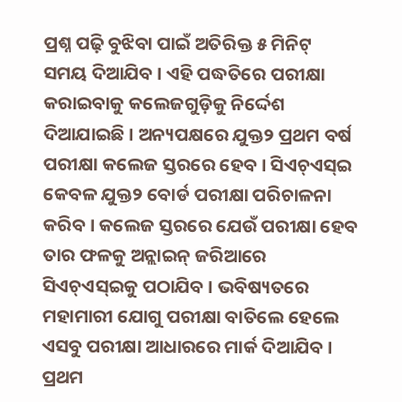ପ୍ରଶ୍ନ ପଢ଼ି ବୁଝିବା ପାଇଁ ଅତିରିକ୍ତ ୫ ମିନିଟ୍ ସମୟ ଦିଆଯିବ । ଏହି ପଦ୍ଧତିରେ ପରୀକ୍ଷା କରାଇବାକୁ କଲେଜଗୁଡ଼ିକୁ ନିର୍ଦ୍ଦେଶ ଦିଆଯାଇଛି । ଅନ୍ୟପକ୍ଷରେ ଯୁକ୍ତ୨ ପ୍ରଥମ ବର୍ଷ ପରୀକ୍ଷା କଲେଜ ସ୍ତରରେ ହେବ । ସିଏଚ୍ଏସ୍ଇ କେବଳ ଯୁକ୍ତ୨ ବୋର୍ଡ ପରୀକ୍ଷା ପରିଚାଳନା କରିବ । କଲେଜ ସ୍ତରରେ ଯେଉଁ ପରୀକ୍ଷା ହେବ ତାର ଫଳକୁ ଅନ୍ଲାଇନ୍ ଜରିଆରେ ସିଏଚ୍ଏସ୍ଇକୁ ପଠାଯିବ । ଭବିଷ୍ୟତରେ ମହାମାରୀ ଯୋଗୁ ପରୀକ୍ଷା ବାତିଲେ ହେଲେ ଏସବୁ ପରୀକ୍ଷା ଆଧାରରେ ମାର୍କ ଦିଆଯିବ । ପ୍ରଥମ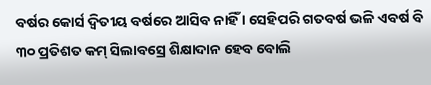ବର୍ଷର କୋର୍ସ ଦ୍ୱିତୀୟ ବର୍ଷରେ ଆସିବ ନାହିଁ । ସେହିପରି ଗତବର୍ଷ ଭଳି ଏବର୍ଷ ବି ୩୦ ପ୍ରତିଶତ କମ୍ ସିଲାବସ୍ରେ ଶିକ୍ଷାଦାନ ହେବ ବୋଲି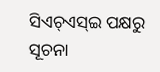ସିଏଚ୍ଏସ୍ଇ ପକ୍ଷରୁ ସୂଚନା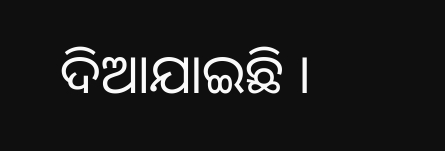ଦିଆଯାଇଛି ।